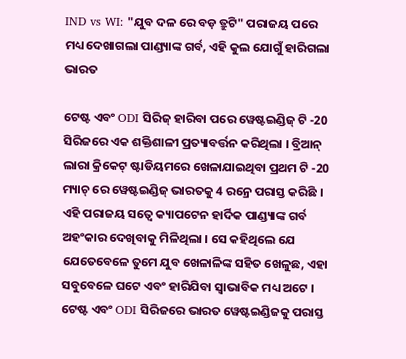IND vs WI: "ଯୁବ ଦଳ ରେ ବଡ଼ ତ୍ରୁଟି" ପରାଜୟ ପରେ ମଧ୍ୟ ଦେଖାଗଲା ପାଣ୍ଡ୍ୟାଙ୍କ ଗର୍ବ, ଏହି କୁଲ ଯୋଗୁଁ ହାରିଗଲା ଭାରତ

ଟେଷ୍ଟ ଏବଂ ODI ସିରିଜ୍ ହାରିବା ପରେ ୱେଷ୍ଟଇଣ୍ଡିଜ୍ ଟି -20 ସିରିଜରେ ଏକ ଶକ୍ତିଶାଳୀ ପ୍ରତ୍ୟାବର୍ତ୍ତନ କରିଥିଲା । ବ୍ରିଆନ୍ ଲାରା କ୍ରିକେଟ୍ ଷ୍ଟାଡିୟମରେ ଖେଳାଯାଇଥିବା ପ୍ରଥମ ଟି -20 ମ୍ୟାଚ୍ ରେ ୱେଷ୍ଟଇଣ୍ଡିଜ୍ ଭାରତକୁ 4 ରନ୍ରେ ପରାସ୍ତ କରିଛି ।
ଏହି ପରାଜୟ ସତ୍ୱେ କ୍ୟାପଟେନ ହାର୍ଦିକ ପାଣ୍ଡ୍ୟାଙ୍କ ଗର୍ବ ଅହଂକାର ଦେଖିବାକୁ ମିଳିଥିଲା । ସେ କହିଥିଲେ ଯେ ଯେତେବେଳେ ତୁମେ ଯୁବ ଖେଳାଳିଙ୍କ ସହିତ ଖେଳୁଛ, ଏହା ସବୁବେଳେ ଘଟେ ଏବଂ ହାରିଯିବା ସ୍ୱାଭାବିକ ମଧ୍ୟ ଅଟେ ।
ଟେଷ୍ଟ ଏବଂ ODI ସିରିଜରେ ଭାରତ ୱେଷ୍ଟଇଣ୍ଡିଜକୁ ପରାସ୍ତ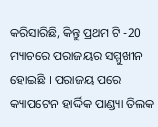କରିସାରିଛି, କିନ୍ତୁ ପ୍ରଥମ ଟି -20 ମ୍ୟାଚରେ ପରାଜୟର ସମ୍ମୁଖୀନ ହୋଇଛି । ପରାଜୟ ପରେ କ୍ୟାପଟେନ ହାର୍ଦ୍ଦିକ ପାଣ୍ଡ୍ୟା ତିଲକ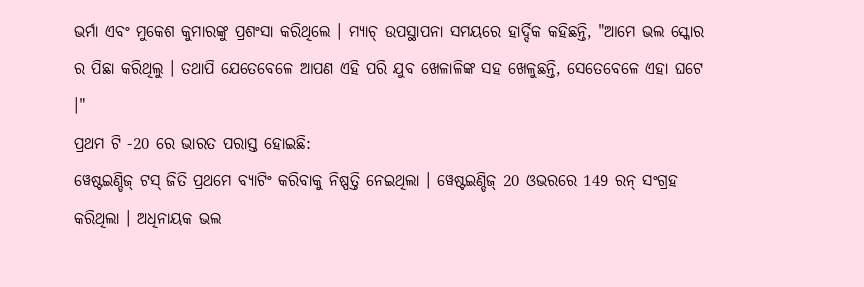ଭର୍ମା ଏବଂ ମୁକେଶ କୁମାରଙ୍କୁ ପ୍ରଶଂସା କରିଥିଲେ । ମ୍ୟାଚ୍ ଉପସ୍ଥାପନା ସମୟରେ ହାର୍ଦ୍ଦିକ କହିଛନ୍ତି, "ଆମେ ଭଲ ସ୍କୋର ର ପିଛା କରିଥିଲୁ । ତଥାପି ଯେତେବେଳେ ଆପଣ ଏହି ପରି ଯୁବ ଖେଳାଳିଙ୍କ ସହ ଖେଳୁଛନ୍ତି, ସେତେବେଳେ ଏହା ଘଟେ ।"
ପ୍ରଥମ ଟି -20 ରେ ଭାରତ ପରାସ୍ତ ହୋଇଛି:
ୱେଷ୍ଟଇଣ୍ଡିଜ୍ ଟସ୍ ଜିତି ପ୍ରଥମେ ବ୍ୟାଟିଂ କରିବାକୁ ନିଷ୍ପତ୍ତି ନେଇଥିଲା । ୱେଷ୍ଟଇଣ୍ଡିଜ୍ 20 ଓଭରରେ 149 ରନ୍ ସଂଗ୍ରହ କରିଥିଲା । ଅଧିନାୟକ ଭଲ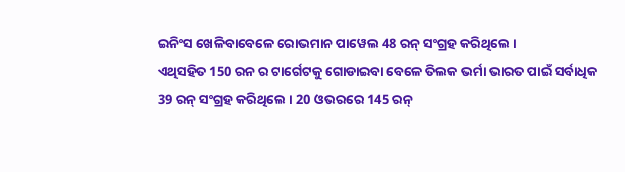ଇନିଂସ ଖେଳିବାବେଳେ ରୋଭମାନ ପାୱେଲ 48 ରନ୍ ସଂଗ୍ରହ କରିଥିଲେ ।
ଏଥିସହିତ 150 ରନ ର ଟାର୍ଗେଟକୁ ଗୋଡାଇବା ବେଳେ ତିଲକ ଭର୍ମା ଭାରତ ପାଇଁ ସର୍ବାଧିକ 39 ରନ୍ ସଂଗ୍ରହ କରିଥିଲେ । 20 ଓଭରରେ 145 ରନ୍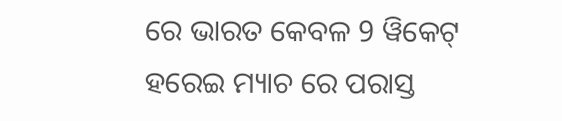ରେ ଭାରତ କେବଳ 9 ୱିକେଟ୍ ହରେଇ ମ୍ୟାଚ ରେ ପରାସ୍ତ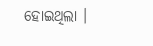ହୋଇଥିଲା ।